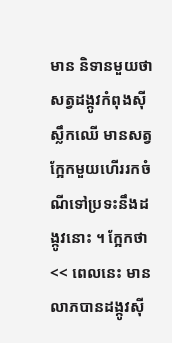មាន និទានមួយថា សត្វដង្កូវកំពុងស៊ីស្លឹកឈើ មានសត្វក្អែកមួយហើររកចំណីទៅប្រទះនឹងដង្កូវនោះ ។ ក្អែកថា << ពេលនេះ មានលាភបានដង្កូវស៊ី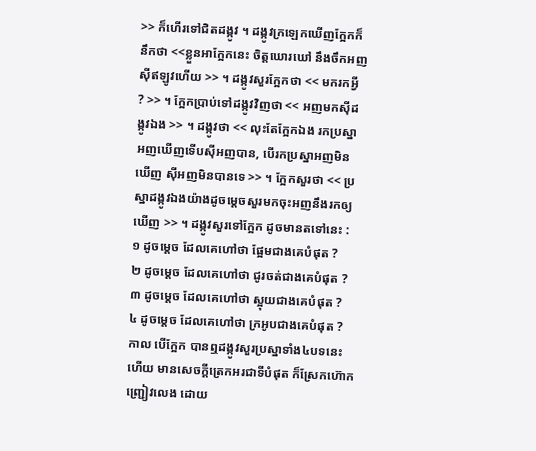>> ក៏ហើរទៅជិតដង្កូវ ។ ដង្កូវក្រឡេកឃើញក្អែកក៏នឹកថា <<ខ្លួនអាក្អែកនេះ ចិត្តឃោរឃៅ នឹងចឹកអញស៊ីឥឡូវហើយ >> ។ ដង្កូវសួរក្អែកថា << មករកអ្វី ? >> ។ ក្អែកប្រាប់ទៅដង្កូវវិញថា << អញមកស៊ីដង្កូវឯង >> ។ ដង្កូវថា << លុះតែក្អែកឯង រកប្រស្នាអញឃើញទើបស៊ីអញបាន, បើរកប្រស្នាអញមិនឃើញ ស៊ីអញមិនបានទេ >> ។ ក្អែកសួរថា << ប្រស្នាដង្កូវឯងយ៉ាងដូចម្ដេចសួរមកចុះអញនឹងរកឲ្យឃើញ >> ។ ដង្កូវសួរទៅក្អែក ដូចមានតទៅនេះ :
១ ដូចម្ដេច ដែលគេហៅថា ផ្អែមជាងគេបំផុត ?
២ ដូចម្ដេច ដែលគេហៅថា ជូរចត់ជាងគេបំផុត ?
៣ ដូចម្ដេច ដែលគេហៅថា ស្អុយជាងគេបំផុត ?
៤ ដូចម្ដេច ដែលគេហៅថា ក្រអូបជាងគេបំផុត ?
កាល បើក្អែក បានឮដង្កូវសួរប្រស្នាទាំង៤បទនេះហើយ មានសេចក្ដីត្រេកអរជាទីបំផុត ក៏ស្រែកហ៊ោកញ្រ្ជៀវលេង ដោយ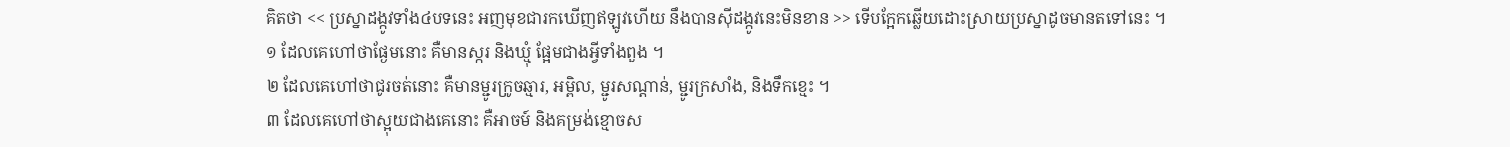គិតថា << ប្រស្នាដង្កូវទាំង៤បទនេះ អញមុខជារកឃើញឥឡូវហើយ នឹងបានស៊ីដង្កូវនេះមិនខាន >> ទើបក្អែកឆ្លើយដោះស្រាយប្រស្នាដូចមានតទៅនេះ ។
១ ដែលគេហៅថាផ្ងែមនោះ គឺមានស្ករ និងឃ្មុំ ផ្អែមជាងអ្វីទាំងពួង ។
២ ដែលគេហៅថាជូរចត់នោះ គឺមានម្ជូរក្រូចឆ្មារ, អម្ពិល, ម្ជូរសណ្ដាន់, ម្ជូរក្រសាំង, និងទឹកខ្មេះ ។
៣ ដែលគេហៅថាស្អុយជាងគេនោះ គឺអាចម៍ និងគម្រង់ខ្មោចស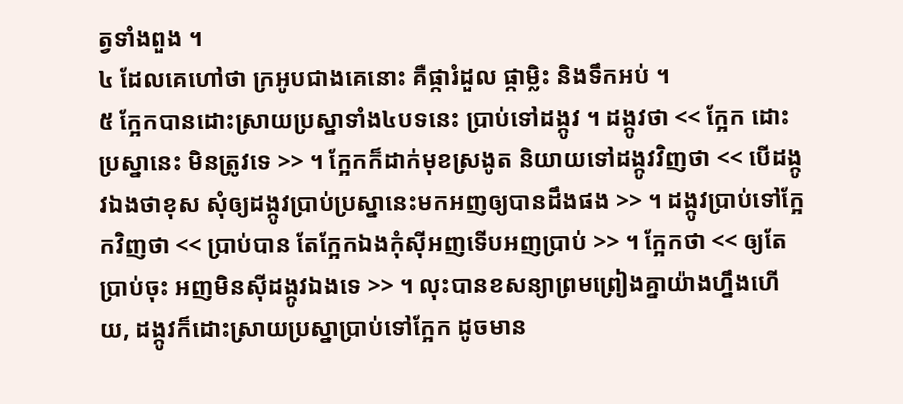ត្វទាំងពួង ។
៤ ដែលគេហៅថា ក្រអូបជាងគេនោះ គឺផ្ការំដួល ផ្កាម្លិះ និងទឹកអប់ ។
៥ ក្អែកបានដោះស្រាយប្រស្នាទាំង៤បទនេះ ប្រាប់ទៅដង្កូវ ។ ដង្កូវថា << ក្អែក ដោះប្រស្នានេះ មិនត្រូវទេ >> ។ ក្អែកក៏ដាក់មុខស្រងូត និយាយទៅដង្កូវវិញថា << បើដង្កូវឯងថាខុស សុំឲ្យដង្កូវប្រាប់ប្រស្នានេះមកអញឲ្យបានដឹងផង >> ។ ដង្កូវប្រាប់ទៅក្អែកវិញថា << ប្រាប់បាន តែក្អែកឯងកុំស៊ីអញទើបអញប្រាប់ >> ។ ក្អែកថា << ឲ្យតែប្រាប់ចុះ អញមិនស៊ីដង្កូវឯងទេ >> ។ លុះបានខសន្យាព្រមព្រៀងគ្នាយ៉ាងហ្នឹងហើយ, ដង្កូវក៏ដោះស្រាយប្រស្នាប្រាប់ទៅក្អែក ដូចមាន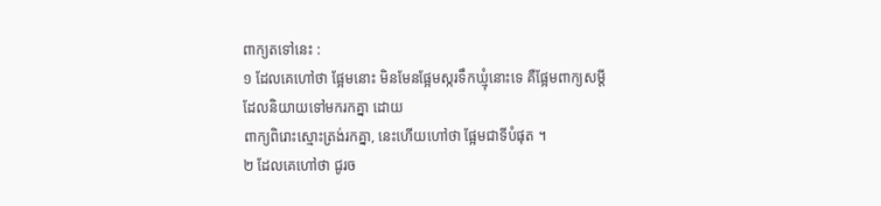ពាក្យតទៅនេះ :
១ ដែលគេហៅថា ផ្អែមនោះ មិនមែនផ្អែមស្ករទឹកឃ្មុំនោះទេ គឺផ្អែមពាក្យសម្ដី ដែលនិយាយទៅមករកគ្នា ដោយ
ពាក្យពិរោះស្មោះត្រង់រកគ្នា, នេះហើយហៅថា ផ្អែមជាទីបំផុត ។
២ ដែលគេហៅថា ជូរច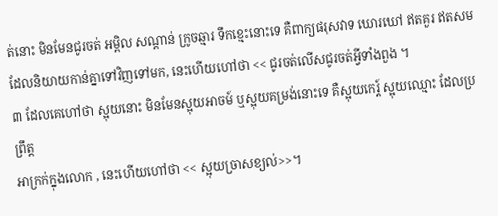ត់នោះ មិនមែនជូរចត់ អម្ពិល សណ្ដាន់ ក្រូចឆ្មារ ទឹកខ្មេះនោះទេ គឺពាក្យផរុសវាទ ឃោរឃៅ ឥតគួរ ឥតសម ដែលនិយាយកាន់គ្នាទៅវិញទៅមក, នេះហើយហៅថា << ជូរចត់លើសជូរចត់អ្វីទាំងពួង ។
៣ ដែលគេហៅថា ស្អុយនោះ មិនមែនស្អុយអាចម៍ ឬស្អុយគម្រង់នោះទេ គឺស្អុយកេរ្ត៍ ស្អុយឈ្មោះ ដែលប្រព្រឹត្ត
អាក្រក់ក្នុងលោក , នេះហើយហៅថា << ស្អុយច្រាសខ្យល់>>។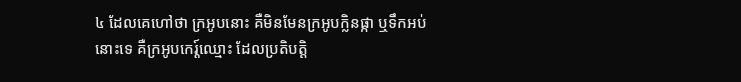៤ ដែលគេហៅថា ក្រអូបនោះ គឺមិនមែនក្រអូបក្លិនផ្កា ឬទឹកអប់នោះទេ គឺក្រអូបកេរ្ត៍ឈ្មោះ ដែលប្រតិបត្តិ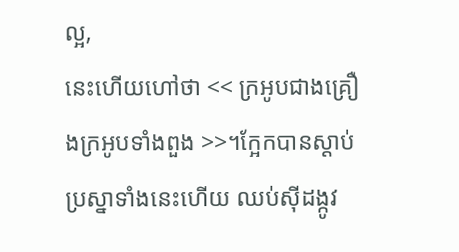ល្អ,
នេះហើយហៅថា << ក្រអូបជាងគ្រឿងក្រអូបទាំងពួង >>។ក្អែកបានស្ដាប់ប្រស្នាទាំងនេះហើយ ឈប់ស៊ីដង្កូវ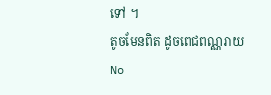ទៅ ។
តូចមែនពិត ដូចពេជពណ្ណរាយ
No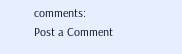comments:
Post a Comment